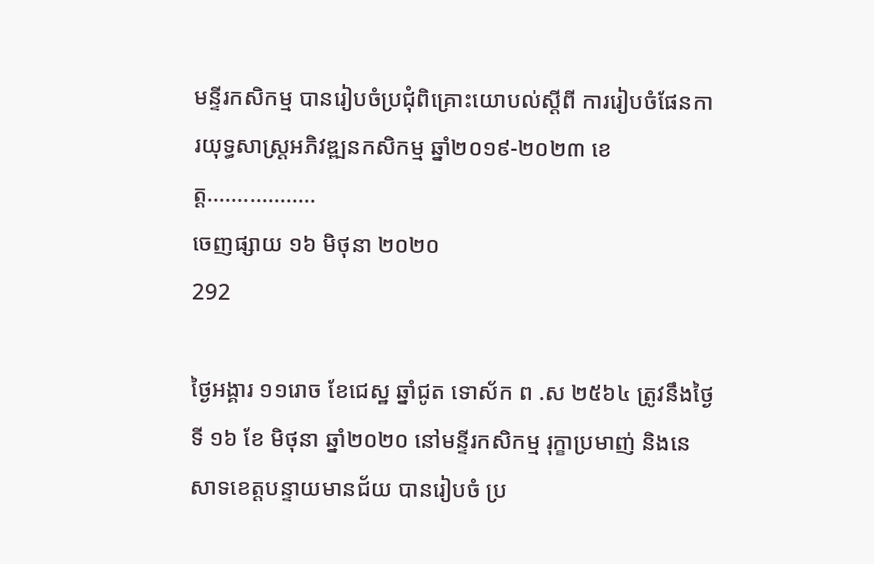មន្ទីរកសិកម្ម បានរៀបចំប្រជុំពិគ្រោះយោបល់ស្ដីពី ការរៀបចំផែនការយុទ្ធសាស្ត្រអភិវឌ្ឍនកសិកម្ម ឆ្នាំ២០១៩-២០២៣ ខេត្ត..................
ចេញផ្សាយ ១៦ មិថុនា ២០២០
292

ថ្ងៃអង្គារ ១១រោច ខែជេស្ឋ ឆ្នាំជូត ទោស័ក ព .ស ២៥៦៤ ត្រូវនឹងថ្ងៃទី ១៦ ខែ មិថុនា ឆ្នាំ២០២០ នៅមន្ទីរកសិកម្ម រុក្ខាប្រមាញ់ និងនេសាទខេត្តបន្ទាយមានជ័យ បានរៀបចំ ប្រ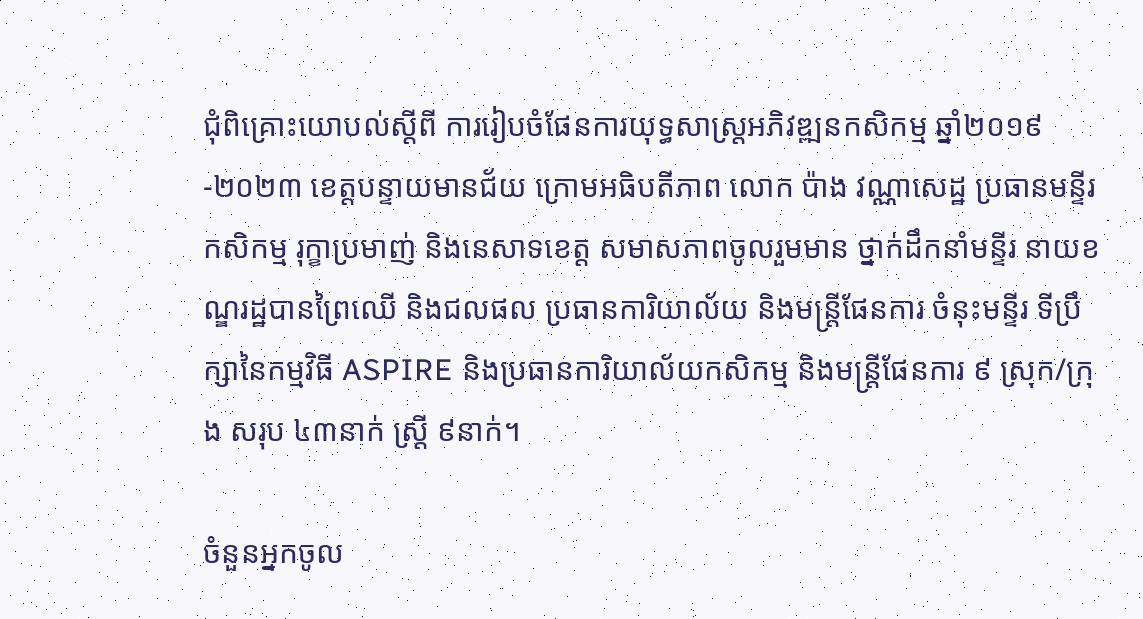ជុំពិគ្រោះយោបល់ស្ដីពី ការរៀបចំផែនការយុទ្ធសាស្ត្រអភិវឌ្ឍនកសិកម្ម ឆ្នាំ២០១៩-២០២៣ ខេត្តបន្ទាយមានជ័យ ក្រោមអធិបតីភាព លោក ប៉ាង វណ្ណាសេដ្ឋ ប្រធានមន្ទីរកសិកម្ម រុក្ខាប្រមាញ់ និងនេសាទខេត្ត សមាសភាពចូលរួមមាន ថ្នាក់ដឹកនាំមន្ទីរ នាយខណ្ឌរដ្ឋបានព្រៃឈើ និងជលផល ប្រធានការិយាល័យ និងមន្ត្រីផែនការ ចំនុះមន្ទីរ ទីប្រឹក្សានៃកម្មវិធី ASPIRE និងប្រធានការិយាល័យកសិកម្ម និងមន្ត្រីផែនការ ៩ ស្រុក/ក្រុង សរុប ៤៣នាក់ ស្ត្រី ៩នាក់។

ចំនួនអ្នកចូល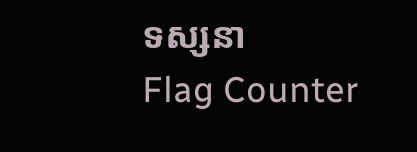ទស្សនា
Flag Counter